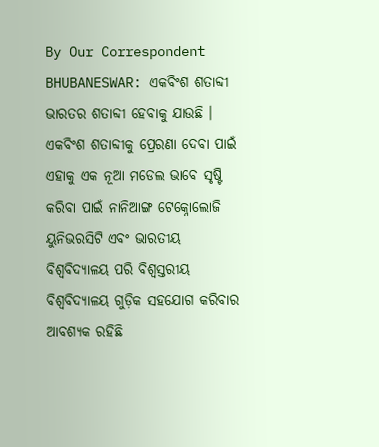By Our Correspondent
BHUBANESWAR: ଏକବିଂଶ ଶତାବ୍ଦୀ ଭାରତର ଶତାବ୍ଦୀ ହେବାକୁ ଯାଉଛି । ଏକବିଂଶ ଶତାବ୍ଦୀକୁ ପ୍ରେରଣା ଦେବା ପାଇଁ ଏହାକୁ ଏକ ନୂଆ ମଡେଲ ଭାବେ ସୃଷ୍ଟି କରିବା ପାଇଁ ନାନିଆଙ୍ଗ ଟେକ୍ନୋଲୋଜି ୟୁନିଭରସିଟି ଏବଂ ଭାରତୀୟ ବିଶ୍ୱବିଦ୍ୟାଳୟ ପରି ବିଶ୍ୱସ୍ତରୀୟ ବିଶ୍ୱବିଦ୍ୟାଳୟ ଗୁଡ଼ିକ ସହଯୋଗ କରିବାର ଆବଶ୍ୟକ ରହିଛି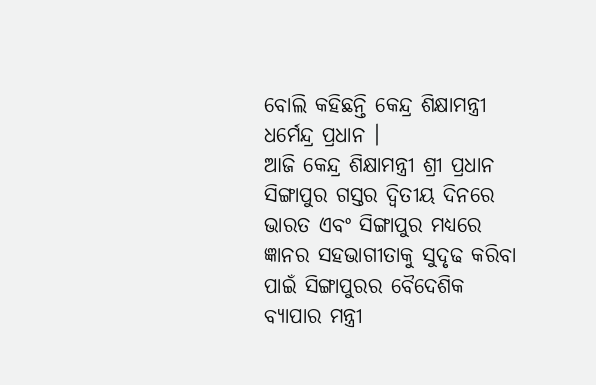ବୋଲି କହିଛନ୍ତି କେନ୍ଦ୍ର ଶିକ୍ଷାମନ୍ତ୍ରୀ ଧର୍ମେନ୍ଦ୍ର ପ୍ରଧାନ ।
ଆଜି କେନ୍ଦ୍ର ଶିକ୍ଷାମନ୍ତ୍ରୀ ଶ୍ରୀ ପ୍ରଧାନ ସିଙ୍ଗାପୁର ଗସ୍ତର ଦ୍ୱିତୀୟ ଦିନରେ ଭାରତ ଏବଂ ସିଙ୍ଗାପୁର ମଧ୍ୟରେ ଜ୍ଞାନର ସହଭାଗୀତାକୁ ସୁଦୃଢ କରିବା ପାଇଁ ସିଙ୍ଗାପୁରର ବୈଦେଶିକ ବ୍ୟାପାର ମନ୍ତ୍ରୀ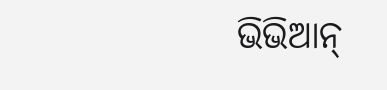ଭିଭିଆନ୍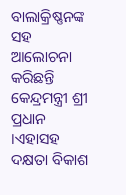ବାଲାକ୍ରିଷ୍ଣନଙ୍କ ସହ ଆଲୋଚନା କରିଛନ୍ତି କେନ୍ଦ୍ରମନ୍ତ୍ରୀ ଶ୍ରୀ ପ୍ରଧାନ ।ଏହାସହ ଦକ୍ଷତା ବିକାଶ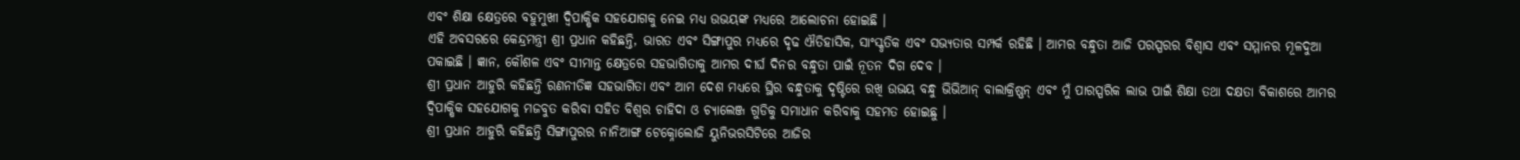ଏବଂ ଶିକ୍ଷା କ୍ଷେତ୍ରରେ ବହୁମୁଖୀ ଦ୍ୱିପାକ୍ଷିକ ସହଯୋଗକୁ ନେଇ ମଧ୍ୟ ଉଭୟଙ୍କ ମଧ୍ୟରେ ଆଲୋଚନା ହୋଇଛି ।
ଏହି ଅବସରରେ କେନ୍ଦ୍ରମନ୍ତ୍ରୀ ଶ୍ରୀ ପ୍ରଧାନ କହିଛନ୍ତି, ଭାରତ ଏବଂ ସିଙ୍ଗାପୁର ମଧ୍ୟରେ ଦୃଢ ଐତିହାସିକ, ସାଂସ୍କୃତିକ ଏବଂ ସଭ୍ୟତାର ସମ୍ପର୍କ ରହିଛି । ଆମର ବନ୍ଧୁତା ଆଜି ପରସ୍ପରର ବିଶ୍ୱାସ ଏବଂ ସମ୍ମାନର ମୂଳଦୁଆ ପକାଇଛି । ଜ୍ଞାନ, କୌଶଳ ଏବଂ ସୀମାନ୍ତ କ୍ଷେତ୍ରରେ ସହଭାଗିତାକୁ ଆମର ଦୀର୍ଘ ଦିନର ବନ୍ଧୁତା ପାଇଁ ନୂତନ ଦିଗ ଦେବ ।
ଶ୍ରୀ ପ୍ରଧାନ ଆହୁରି କହିଛନ୍ତି ରଣନୀତିଜ୍ଞ ସହଭାଗିତା ଏବଂ ଆମ ଦେଶ ମଧ୍ୟରେ ସ୍ଥିର ବନ୍ଧୁତାକୁ ଦୃଷ୍ଟିରେ ରଖି ଉଭୟ ବନ୍ଧୁ ଭିଭିଆନ୍ ବାଲାକ୍ରିଷ୍ଣନ୍ ଏବଂ ମୁଁ ପାରସ୍ପରିକ ଲାଭ ପାଇଁ ଶିକ୍ଷା ତଥା ଦକ୍ଷତା ବିକାଶରେ ଆମର ଦ୍ୱିପାକ୍ଷିକ ସହଯୋଗକୁ ମଜବୁତ କରିବା ସହିତ ବିଶ୍ୱର ଚାହିଦା ଓ ଚ୍ୟାଲେଞ୍ଜ ଗୁଡିକୁ ସମାଧାନ କରିବାକୁ ସହମତ ହୋଇଛୁ ।
ଶ୍ରୀ ପ୍ରଧାନ ଆହୁରି କହିଛନ୍ତି ସିଙ୍ଗାପୁରର ନାନିଆଙ୍ଗ ଟେକ୍ନୋଲୋଜି ୟୁନିଭରସିଟିରେ ଆଜିର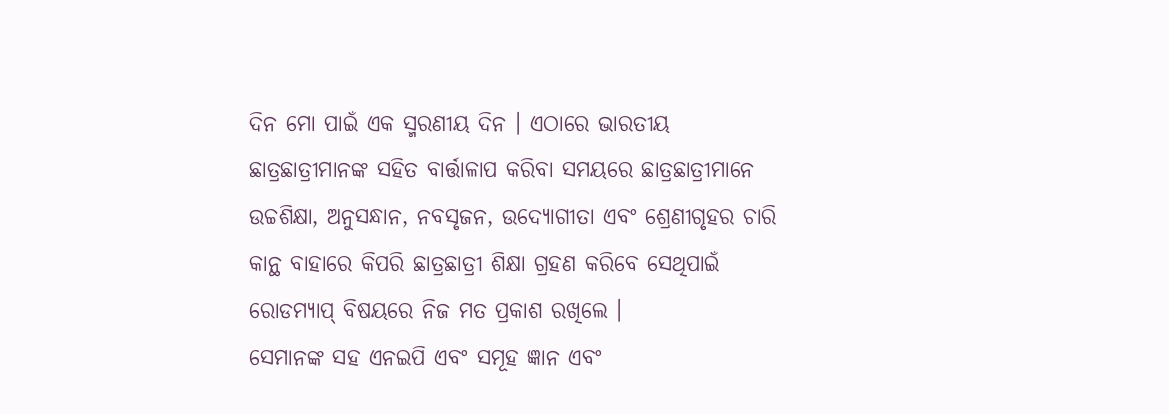ଦିନ ମୋ ପାଇଁ ଏକ ସ୍ମରଣୀୟ ଦିନ । ଏଠାରେ ଭାରତୀୟ ଛାତ୍ରଛାତ୍ରୀମାନଙ୍କ ସହିତ ବାର୍ତ୍ତାଳାପ କରିବା ସମୟରେ ଛାତ୍ରଛାତ୍ରୀମାନେ ଉଚ୍ଚଶିକ୍ଷା, ଅନୁସନ୍ଧାନ, ନବସୃଜନ, ଉଦ୍ୟୋଗୀତା ଏବଂ ଶ୍ରେଣୀଗୃହର ଚାରି କାନ୍ଥ ବାହାରେ କିପରି ଛାତ୍ରଛାତ୍ରୀ ଶିକ୍ଷା ଗ୍ରହଣ କରିବେ ସେଥିପାଇଁ ରୋଡମ୍ୟାପ୍ ବିଷୟରେ ନିଜ ମତ ପ୍ରକାଶ ରଖିଲେ ।
ସେମାନଙ୍କ ସହ ଏନଇପି ଏବଂ ସମୂହ ଜ୍ଞାନ ଏବଂ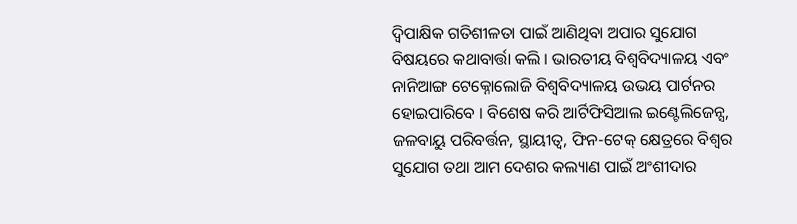ଦ୍ୱିପାକ୍ଷିକ ଗତିଶୀଳତା ପାଇଁ ଆଣିଥିବା ଅପାର ସୁଯୋଗ ବିଷୟରେ କଥାବାର୍ତ୍ତା କଲି । ଭାରତୀୟ ବିଶ୍ୱବିଦ୍ୟାଳୟ ଏବଂ ନାନିଆଙ୍ଗ ଟେକ୍ନୋଲୋଜି ବିଶ୍ୱବିଦ୍ୟାଳୟ ଉଭୟ ପାର୍ଟନର ହୋଇପାରିବେ । ବିଶେଷ କରି ଆର୍ଟିଫିସିଆଲ ଇଣ୍ଟେଲିଜେନ୍ସ, ଜଳବାୟୁ ପରିବର୍ତ୍ତନ, ସ୍ଥାୟୀତ୍ବ, ଫିନ-ଟେକ୍ କ୍ଷେତ୍ରରେ ବିଶ୍ୱର ସୁଯୋଗ ତଥା ଆମ ଦେଶର କଲ୍ୟାଣ ପାଇଁ ଅଂଶୀଦାର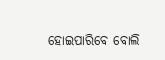ହୋଇପାରିବେ ବୋଲି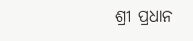ଶ୍ରୀ ପ୍ରଧାନ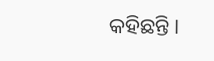କହିଛନ୍ତି ।